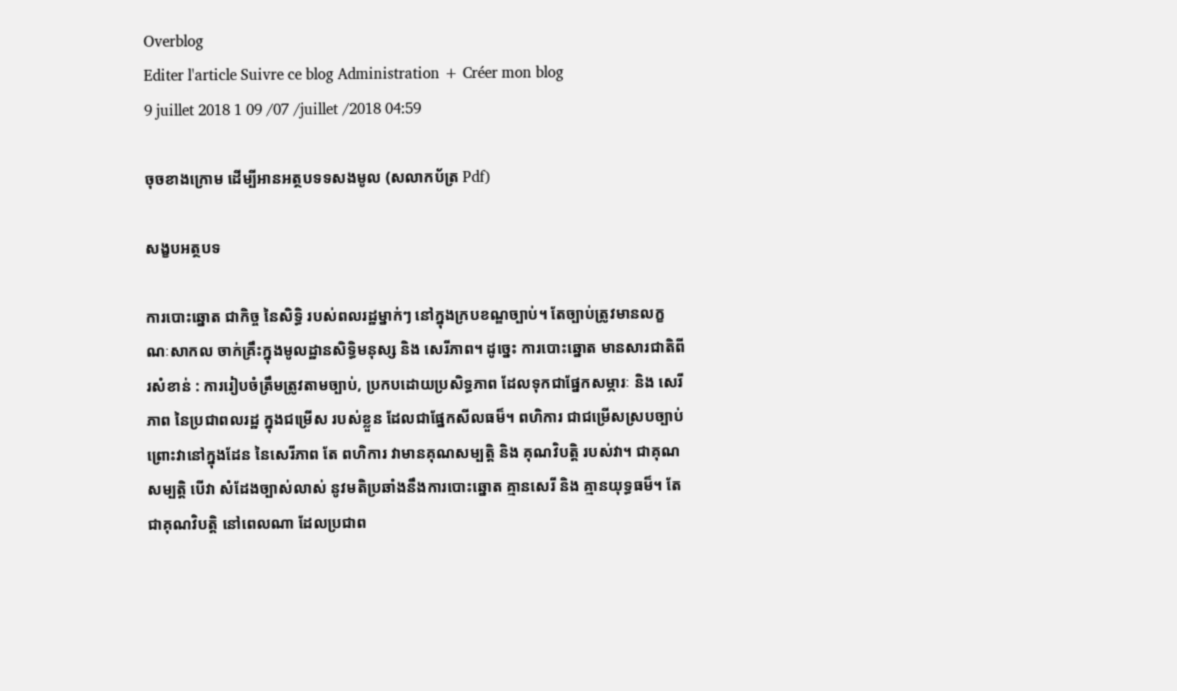Overblog
Editer l'article Suivre ce blog Administration + Créer mon blog
9 juillet 2018 1 09 /07 /juillet /2018 04:59

ចុចខាងក្រោម ដើម្បីអានអត្ថបទទសងមូល (សលាកប័ត្រ Pdf)

សង្ខបអត្ថបទ

ការបោះឆ្នោត ជាកិច្ច នៃសិទ្ធិ របស់ពលរដ្ឋម្នាក់ៗ នៅក្នុងក្របខណ្ឌច្បាប់។ តែច្បាប់ត្រូវមានលក្ខណៈសាកល ចាក់គ្រឹះក្នុងមូលដ្ឋានសិទ្ធិមនុស្ស និង សេរីភាព។ ដូច្នេះ ការបោះឆ្នោត មានសារជាតិពីរសំខាន់ : ការរៀបចំត្រឹមត្រូវតាមច្បាប់, ប្រកបដោយប្រសិទ្ធភាព ដែលទុកជាផ្នែកសម្ភារៈ និង សេរីភាព នៃប្រជាពលរដ្ឋ ក្នុងជម្រើស របស់ខ្លួន ដែលជាផ្នែកសីលធម៏។ ពហិការ ជាជម្រើសស្របច្បាប់ ព្រោះវានៅក្នុងដែន នៃសេរីភាព តែ ពហិការ វាមានគុណសម្បត្តិ និង គុណវិបត្តិ របស់វា។ ជាគុណសម្បត្តិ បើវា សំដែងច្បាស់លាស់ នូវមតិប្រឆាំងនឹងការបោះឆ្នោត គ្មានសេរី និង គ្មានយុទ្ធធម៏។ តែជាគុណវិបត្តិ នៅពេលណា ដែលប្រជាព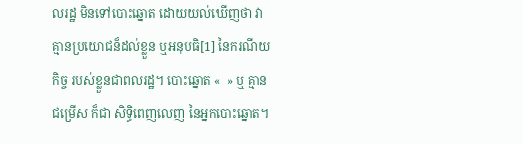លរដ្ឋ មិនទៅបោះឆ្នោត ដោយយល់ឃើញថា វាគ្មានប្រយោជន៏ដល់ខ្លួន ឬអនុបធិ[1] នៃករណីយកិច្ច របស់ខ្លួនជាពលរដ្ឋ។ បោះឆ្នោត «  » ឬ គ្មានជម្រើស ក៏ជា សិទ្ធិពេញលេញ នៃអ្នកបោះឆ្នោត។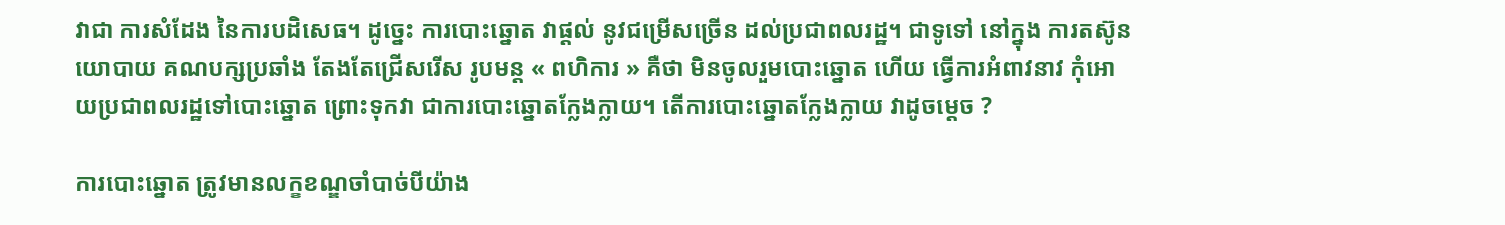វាជា ការសំដែង នៃការបដិសេធ។ ដូច្នេះ ការបោះឆ្នោត វាផ្តល់ នូវជម្រើសច្រើន ដល់ប្រជាពលរដ្ឋ។ ជាទូទៅ នៅក្នុង ការតស៊ូនយោបាយ គណបក្សប្រឆាំង តែងតែជ្រើសរើស រូបមន្ត « ពហិការ » គឺថា មិនចូលរួមបោះឆ្នោត ហើយ ធ្វើការអំពាវនាវ កុំអោយប្រជាពលរដ្ឋទៅបោះឆ្នោត ព្រោះទុកវា ជាការបោះឆ្នោតក្លែងក្លាយ។ តើការបោះឆ្នោតក្លែងក្លាយ វាដូចម្តេច ?

ការបោះឆ្នោត ត្រូវមានលក្ខខណ្ឌចាំបាច់បីយ៉ាង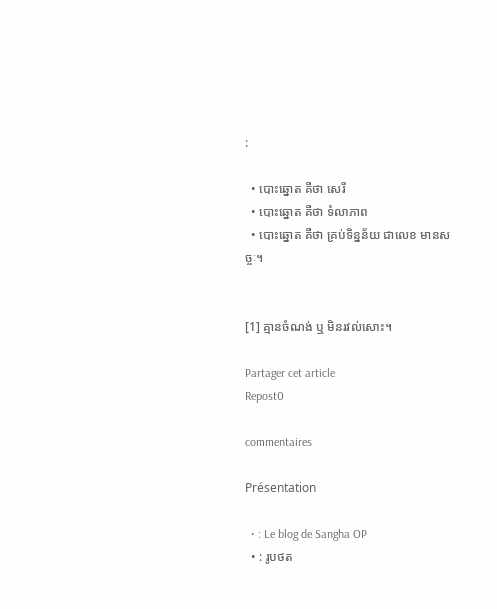:

  • បោះឆ្នោត គឺថា សេរី
  • បោះឆ្នោត គឺថា ទំលាភាព
  • បោះឆ្នោត គឺថា គ្រប់ទិន្នន័យ ជាលេខ មានសច្ចៈ។


[1] គ្មានចំណង់ ឬ មិនរវល់សោះ។

Partager cet article
Repost0

commentaires

Présentation

  • : Le blog de Sangha OP
  • : រូបថត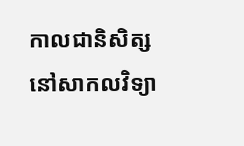កាលជានិសិត្ស នៅសាកលវិទ្យា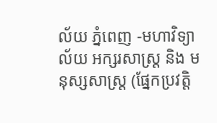ល័យ ភ្នំពេញ -មហាវិទ្យាល័យ អក្សរសាស្ត្រ និង មនុស្សសាស្ត្រ (ផ្នែកប្រវត្តិ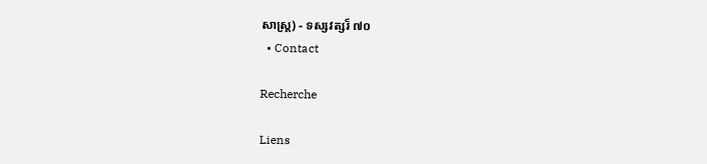សាស្ត្រ) - ទស្សវត្សរ៏ ៧០
  • Contact

Recherche

Liens